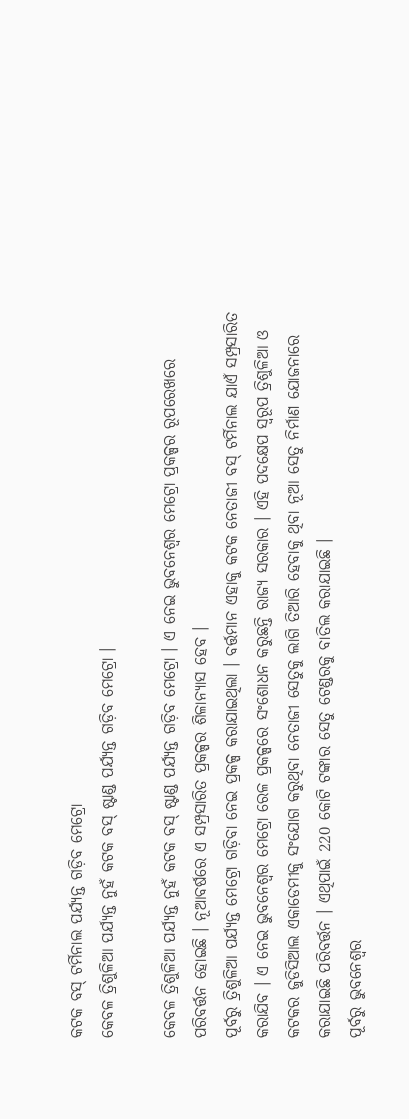କଟକ ବସ୍ ଟର୍ମିନାଲ ପର୍ଯ୍ୟନ୍ତ ଗଡ଼ିବ ମେଟ୍ରୋ
କେବଳ ତ୍ରିଶୁଳିଆ ପର୍ଯ୍ୟନ୍ତ ନୁହଁ କଟକ ବସ୍ ଷ୍ଟାଣ୍ଡ ପର୍ଯ୍ୟନ୍ତ ଗଡ଼ିବ ମେଟ୍ରୋ ।

କେବଳ ତ୍ରିଶୁଳିଆ ପର୍ଯ୍ୟନ୍ତ ନୁହଁ କଟକ ବସ୍ ଷ୍ଟାଣ୍ଡ ପର୍ଯ୍ୟନ୍ତ ଗଡ଼ିବ ମେଟ୍ରୋ । ଏ ନେଇ ଭୁବନେଶ୍ୱର ମେଟ୍ରୋ ପ୍ରକଳ୍ପର ରୂପରେଖରେ ପରିବର୍ତ୍ତନ ହୋଇଛି । ନୂଆବର୍ଷରେ ଏ ସମ୍ପ୍ରସାରିତ ପ୍ରକଳ୍ପର ଶିଳାନ୍ୟାସ ହେବ ।
ପୂର୍ବରୁ ତ୍ରିଶୁଳିଆ ପର୍ଯ୍ୟନ୍ତ ମେଟ୍ରୋ ଗଡ଼ିବା ନେଇ ପ୍ରକଳ୍ପ କରାଯାଇଥିଲା । ବର୍ତ୍ତମାନ ଏହାକୁ କଟକ ନେତାଜୀ ବସ୍ ଟର୍ମିନାଲ ଯାଏଁ ସମ୍ପ୍ରସାରିତ କରାଯିବ । ଏ ନେଇ ଭୁବନେଶ୍ୱର ମେଟ୍ରୋ ରେଳ ପ୍ରକଳ୍ପରେ ସଂଶୋଧନ କରୁଛନ୍ତି ରାଜ୍ୟ ସରକାର । ଏହି ପଦକ୍ଷେପ ସ୍ୱରୂପ ତ୍ରିଶୁଳିଆ ଓ କଟକର ଜୁଡିସିଆଲ ଏକାଡେମୀକୁ ସଂଯୋଗ କରୁଥିବା ନେତାଜୀ ସେତୁକୁ ଲାଗି ତିଆରି ହେବାକୁ ଥିବା ନୂଆ ସେତୁ ନିର୍ମାଣ ଯୋଜନାରେ କରାଯାଇଛି ପରିବର୍ତ୍ତନ । ଏଥିପାଇଁ 220 କୋଟି ଟଙ୍କାର ସେତୁ ଟେଣ୍ଡରକୁ ବାତିଲ କରାଯାଇଛି ।
ପୂର୍ବରୁ ଭୁବନେଶ୍ୱର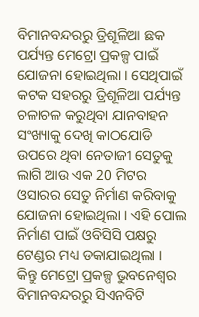ବିମାନବନ୍ଦରରୁ ତ୍ରିଶୂଳିଆ ଛକ ପର୍ଯ୍ୟନ୍ତ ମେଟ୍ରୋ ପ୍ରକଳ୍ପ ପାଇଁ ଯୋଜନା ହୋଇଥିଲା । ସେଥିପାଇଁ କଟକ ସହରରୁ ତ୍ରିଶୂଳିଆ ପର୍ଯ୍ୟନ୍ତ ଚଳାଚଳ କରୁଥିବା ଯାନବାହନ ସଂଖ୍ୟାକୁ ଦେଖି କାଠଯୋଡି ଉପରେ ଥିବା ନେତାଜୀ ସେତୁକୁ ଲାଗି ଆଉ ଏକ 20 ମିଟର ଓସାରର ସେତୁ ନିର୍ମାଣ କରିବାକୁ ଯୋଜନା ହୋଇଥିଲା । ଏହି ପୋଲ ନିର୍ମାଣ ପାଇଁ ଓବିସିସି ପକ୍ଷରୁ ଟେଣ୍ଡର ମଧ୍ୟ ଡକାଯାଇଥିଲା ।
କିନ୍ତୁ ମେଟ୍ରୋ ପ୍ରକଳ୍ପ ଭୁବନେଶ୍ୱର ବିମାନବନ୍ଦରରୁ ସିଏନବିଟି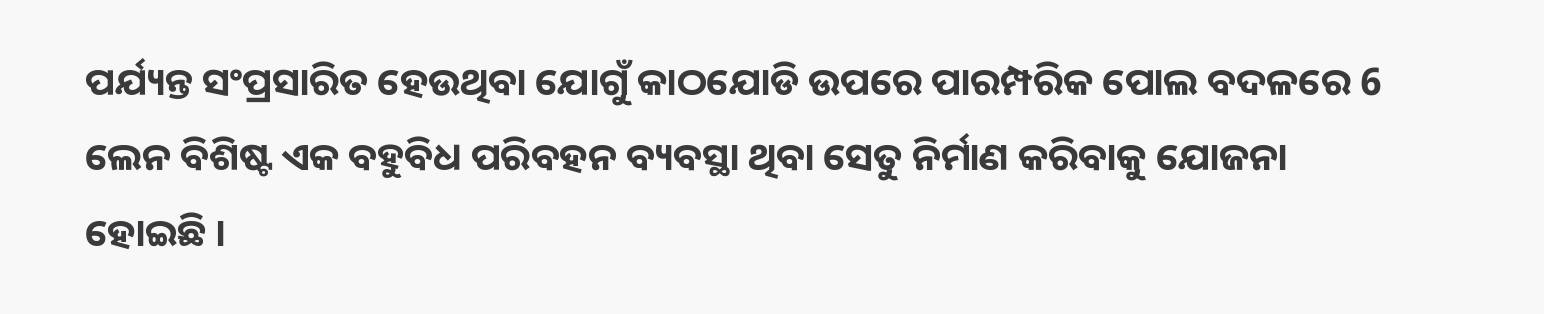ପର୍ଯ୍ୟନ୍ତ ସଂପ୍ରସାରିତ ହେଉଥିବା ଯୋଗୁଁ କାଠଯୋଡି ଉପରେ ପାରମ୍ପରିକ ପୋଲ ବଦଳରେ 6 ଲେନ ବିଶିଷ୍ଟ ଏକ ବହୁବିଧ ପରିବହନ ବ୍ୟବସ୍ଥା ଥିବା ସେତୁ ନିର୍ମାଣ କରିବାକୁ ଯୋଜନା ହୋଇଛି ।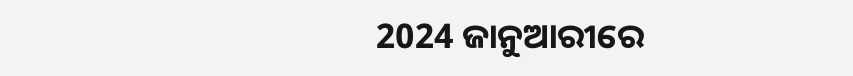2024 ଜାନୁଆରୀରେ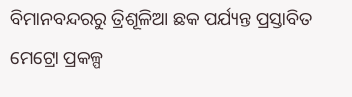ବିମାନବନ୍ଦରରୁ ତ୍ରିଶୂଳିଆ ଛକ ପର୍ଯ୍ୟନ୍ତ ପ୍ରସ୍ତାବିତ ମେଟ୍ରୋ ପ୍ରକଳ୍ପ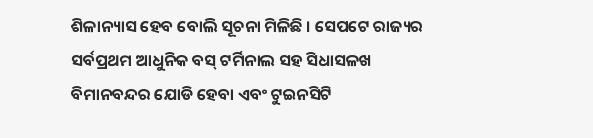ଶିଳାନ୍ୟାସ ହେବ ବୋଲି ସୂଚନା ମିଳିଛି । ସେପଟେ ରାଜ୍ୟର ସର୍ବପ୍ରଥମ ଆଧୁନିକ ବସ୍ ଟର୍ମିନାଲ ସହ ସିଧାସଳଖ ବିମାନବନ୍ଦର ଯୋଡି ହେବା ଏବଂ ଟୁଇନସିଟି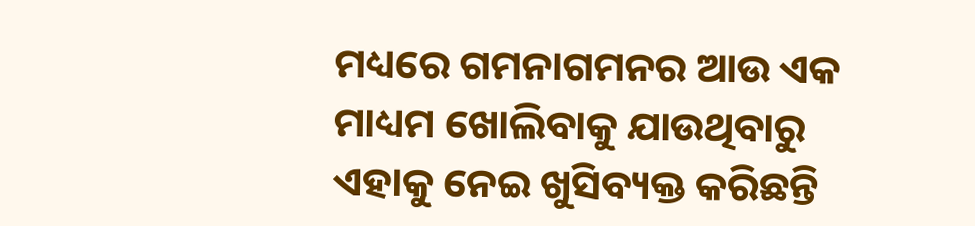ମଧ୍ୟରେ ଗମନାଗମନର ଆଉ ଏକ ମାଧ୍ୟମ ଖୋଲିବାକୁ ଯାଉଥିବାରୁ ଏହାକୁ ନେଇ ଖୁସିବ୍ୟକ୍ତ କରିଛନ୍ତି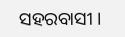ସହରବାସୀ ।